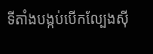ទីតាំងបង្កប់បេីកល្បែងសុី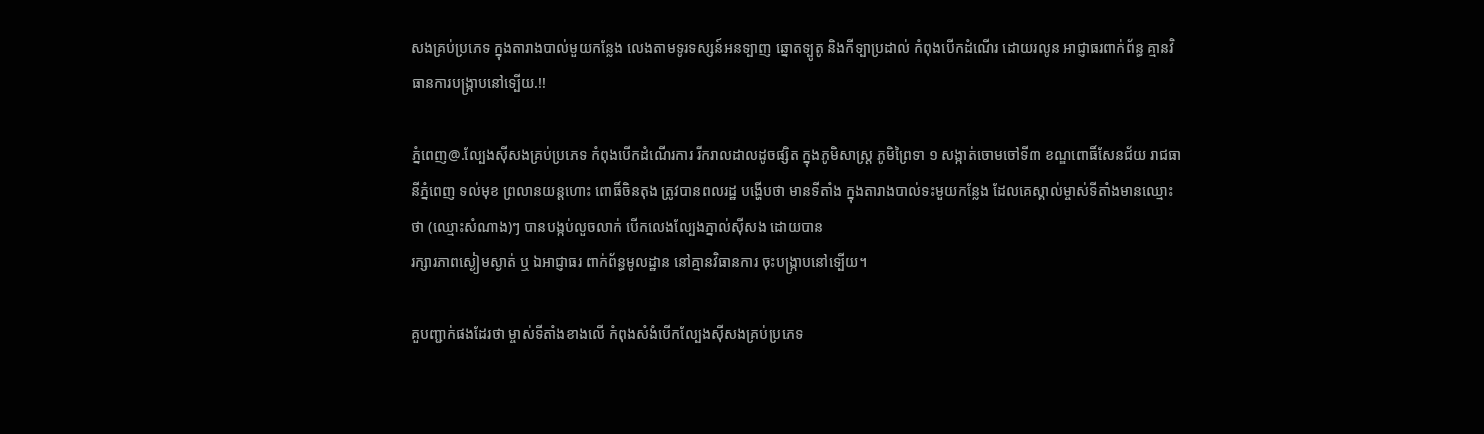សងគ្រប់ប្រភេទ ក្នុងតារាងបាល់មួយកន្លែង លេងតាមទូរទស្សន៍អនទ្បាញ ឆ្នោតទ្បូតូ និងកីទ្បាប្រដាល់ កំពុងបេីកដំណើរ ដោយរលូន អាជ្ញាធរពាក់ព័ន្ធ គ្មានវិធានការបង្រ្កាបនៅទ្បេីយ.!!

ភ្នំពេញ@.ល្បែងសុីសងគ្រប់ប្រភេទ កំពុងបេីកដំណើរការ រីករាលដាលដូចផ្សិត ក្នុងភូមិសាស្ត្រ ភូមិព្រៃទា ១ សង្កាត់ចោមចៅទី៣ ខណ្ឌពោធិ៍សែនជ័យ រាជធានីភ្នំពេញ ទល់មុខ ព្រលានយន្តហោះ ពោធិ៍ចិនតុង ត្រូវបានពលរដ្ឋ បង្ហេីបថា មានទីតាំង ក្នុងតារាងបាល់ទះមួយកន្លែង ដែលគេស្គាល់ម្ចាស់ទីតាំងមានឈ្មោះថា (ឈ្មោះសំណាង)ៗ បានបង្កប់លួចលាក់ បេីកលេងល្បែងភ្នាល់សុីសង ដោយបាន
រក្សារភាពស្ងៀមស្ងាត់ ឬ ឯអាជ្ញាធរ ពាក់ព័ន្ធមូលដ្ឋាន នៅគ្មានវិធានការ ចុះបង្រ្កាបនៅទ្បើយ។

គួបញ្ជាក់ផងដែរថា ម្ចាស់ទីតាំងខាងលេី កំពុងសំងំបេីកល្បែងសុីសងគ្រប់ប្រភេទ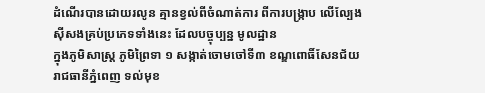ដំណេីរបានដោយរលូន គ្មានខ្វល់ពីចំណាត់ការ ពីការបង្រ្កាប លេីល្បែងស៊ីសងគ្រប់ប្រភេទទាំងនេះ ដែលបច្ចុប្បន្ន មូលដ្ឋាន
ក្នុងភូមិសាស្ត្រ ភូមិព្រៃទា ១ សង្កាត់ចោមចៅទី៣ ខណ្ឌពោធិ៍សែនជ័យ រាជធានីភ្នំពេញ ទល់មុខ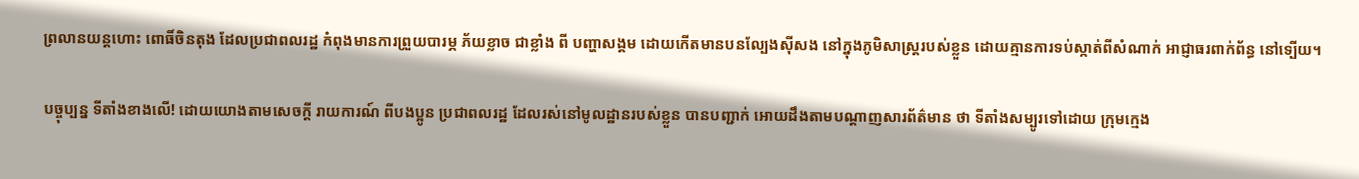ព្រលានយន្តហោះ ពោធិ៍ចិនតុង ដែលប្រជាពលរដ្ឋ កំពុងមានការព្រួយបារម្ភ ភ័យខ្លាច ជាខ្លាំង ពី បញ្ហាសង្គម ដោយកេីតមានបនល្បែងសុីសង នៅក្នុងភូមិសាស្ត្ររបស់ខ្លួន ដោយគ្មានការទប់ស្កាត់ពីសំណាក់ អាជ្ញាធរពាក់ព័ន្ធ នៅទ្បើយ។

បច្ចុប្បន្ន ទីតាំងខាងលេី! ដោយយោងតាមសេចក្តី រាយការណ៍ ពីបងប្អូន ប្រជាពលរដ្ឋ ដែលរស់នៅមូលដ្ឋានរបស់ខ្លួន បានបញ្ជាក់ អោយដឹងតាមបណ្តាញសារព័ត៌មាន ថា ទីតាំងសម្បូរទៅដោយ ក្រុមក្មេង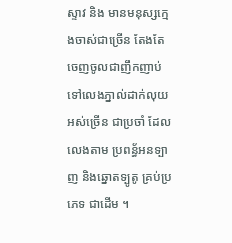ស្ទាវ និង មានមនុស្សក្មេងចាស់ជាច្រើន តែងតែចេញចូលជាញឹកញាប់ ទៅលេងភ្នាល់ដាក់លុយ អស់ច្រើន ជាប្រចាំ ដែលលេងតាម ប្រពន្ធ័អនទ្បាញ និងឆ្នោតទ្បូតូ គ្រប់ប្រភេទ ជាដេីម ។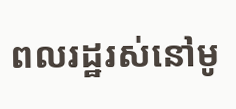ពលរដ្ឋរស់នៅមូ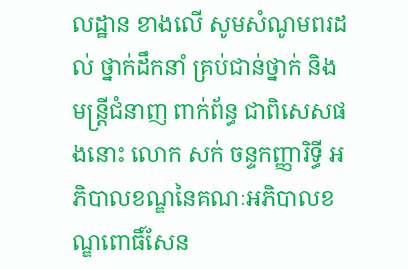លដ្ឋាន ខាងលេី សូមសំណូមពរដល់ ថ្នាក់ដឹកនាំ គ្រប់ជាន់ថ្នាក់ និង មន្ត្រីជំនាញ ពាក់ព័ន្ធ ជាពិសេសផងនោះ លោក សក់ ចន្ទកញ្ញារិទ្ធី អភិបាលខណ្ឌនៃគណៈអភិបាលខណ្ឌពោធិ៍សែន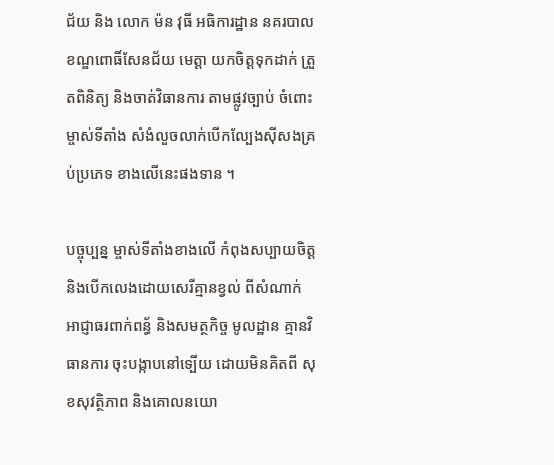ជ័យ និង លោក ម៉ន វុធី អធិការដ្ឋាន នគរបាល ខណ្ឌពោធិ៍សែនជ័យ មេត្តា យកចិត្តទុកដាក់ ត្រួតពិនិត្យ និងចាត់វិធានការ តាមផ្លូវច្បាប់ ចំពោះម្ចាស់ទីតាំង សំងំលួចលាក់បេីកល្បែងសុីសងគ្រប់ប្រភេទ ខាងលេីនេះផងទាន ។

បច្ចុប្បន្ន ម្ចាស់ទីតាំងខាងលើ កំពុងសប្បាយចិត្ត និងបេីកលេងដោយសេរីគ្មានខ្វល់ ពីសំណាក់អាជ្ញាធរពាក់ពន្ធ័ និងសមត្ថកិច្ច មូលដ្ឋាន គ្មានវិធានការ ចុះបង្កាបនៅទ្បេីយ ដោយមិនគិតពី សុខសុវត្ថិភាព និងគោលនយោ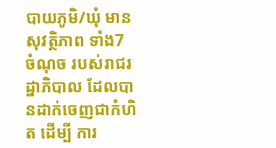បាយភូមិ/ឃុំ មានសុវត្ថិភាព ទាំង7 ចំណុច របស់រាជរដ្ឋាភិបាល ដែលបានដាក់ចេញជាកំហិត ដេីម្បី ការ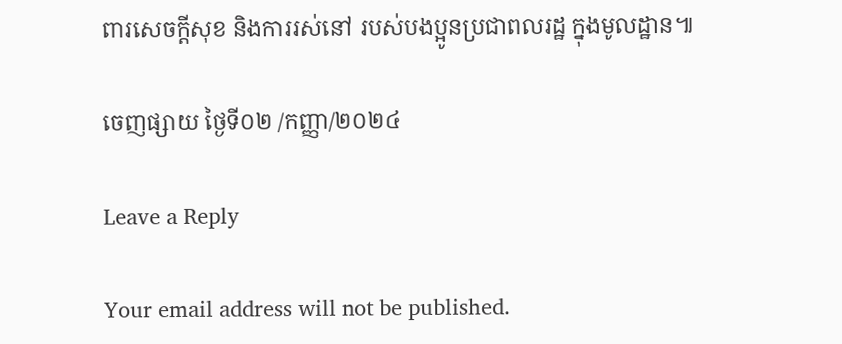ពារសេចក្តីសុខ និងការរស់នៅ របស់បងប្អូនប្រជាពលរដ្ឋ ក្នុងមូលដ្ឋាន៕

ចេញផ្សាយ ថ្ងៃទី០២ /កញ្ញា/២០២៤

Leave a Reply

Your email address will not be published.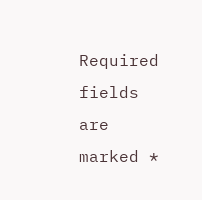Required fields are marked *